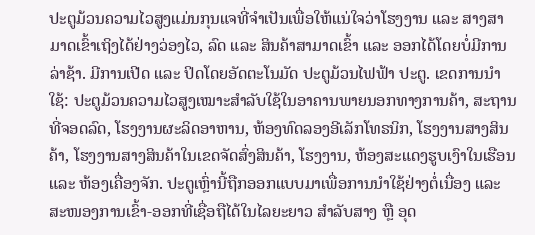ປະຕູມ້ວນຄວາມໄວສູງແມ່ນກຸນແຈທີ່ຈຳເປັນເພື່ອໃຫ້ແນ່ໃຈວ່າໂຮງງານ ແລະ ສາງສາມາດເຂົ້າເຖິງໄດ້ຢ່າງວ່ອງໄວ, ລົດ ແລະ ສິນຄ້າສາມາດເຂົ້າ ແລະ ອອກໄດ້ໂດຍບໍ່ມີການລ່າຊ້າ. ມີການເປີດ ແລະ ປິດໂດຍອັດຕະໂນມັດ ປະຕູມ້ວນໄຟຟ້າ ປະຕູ. ເຂດການນຳໃຊ້: ປະຕູມ້ວນຄວາມໄວສູງເໝາະສຳລັບໃຊ້ໃນອາຄານພາຍນອກທາງການຄ້າ, ສະຖານທີ່ຈອດລົດ, ໂຮງງານຜະລິດອາຫານ, ຫ້ອງທົດລອງອີເລັກໂທຣນິກ, ໂຮງງານສາງສິນຄ້າ, ໂຮງງານສາງສິນຄ້າໃນເຂດຈັດສົ່ງສິນຄ້າ, ໂຮງງານ, ຫ້ອງສະແດງຮູບເງົາໃນເຮືອນ ແລະ ຫ້ອງເຄື່ອງຈັກ. ປະຕູເຫຼົ່ານີ້ຖືກອອກແບບມາເພື່ອການນຳໃຊ້ຢ່າງຕໍ່ເນື່ອງ ແລະ ສະໜອງການເຂົ້າ-ອອກທີ່ເຊື່ອຖືໄດ້ໃນໄລຍະຍາວ ສຳລັບສາງ ຫຼື ອຸດ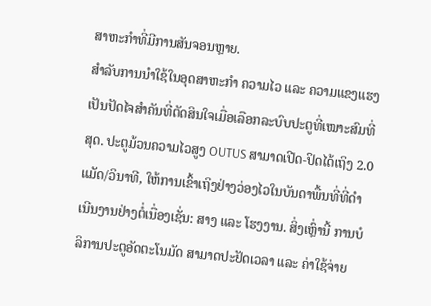ສາຫະກຳທີ່ມີການສັນຈອນຫຼາຍ.
ສຳລັບການນຳໃຊ້ໃນອຸດສາຫະກໍາ ຄວາມໄວ ແລະ ຄວາມແຂງແຮງເປັນປັດໄຈສຳຄັນທີ່ຕັດສິນໃຈເມື່ອເລືອກລະບົບປະຕູທີ່ເໝາະສົມທີ່ສຸດ. ປະຕູມ້ວນຄວາມໄວສູງ OUTUS ສາມາດເປີດ-ປິດໄດ້ເຖິງ 2.0 ແມັດ/ວິນາທີ, ໃຫ້ການເຂົ້າເຖິງຢ່າງວ່ອງໄວໃນບັນດາພື້ນທີ່ທີ່ດຳເນີນງານຢ່າງຕໍ່ເນື່ອງເຊັ່ນ: ສາງ ແລະ ໂຮງງານ. ສິ່ງເຫຼົ່ານີ້ ການບໍລິການປະຕູອັດຕະໂນມັດ ສາມາດປະຢັດເວລາ ແລະ ຄ່າໃຊ້ຈ່າຍ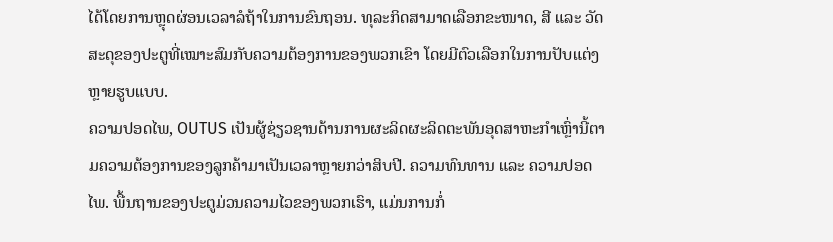ໄດ້ໂດຍການຫຼຸດຜ່ອນເວລາລໍຖ້າໃນການຂົນຖອນ. ທຸລະກິດສາມາດເລືອກຂະໜາດ, ສີ ແລະ ວັດສະດຸຂອງປະຕູທີ່ເໝາະສົມກັບຄວາມຕ້ອງການຂອງພວກເຂົາ ໂດຍມີຕົວເລືອກໃນການປັບແຕ່ງຫຼາຍຮູບແບບ.
ຄວາມປອດໄພ, OUTUS ເປັນຜູ້ຊ່ຽວຊານດ້ານການຜະລິດຜະລິດຕະພັນອຸດສາຫະກໍາເຫຼົ່ານີ້ຕາມຄວາມຕ້ອງການຂອງລູກຄ້າມາເປັນເວລາຫຼາຍກວ່າສິບປີ. ຄວາມທົນທານ ແລະ ຄວາມປອດໄພ. ພື້ນຖານຂອງປະຕູມ່ວນຄວາມໄວຂອງພວກເຮົາ, ແມ່ນການກໍ່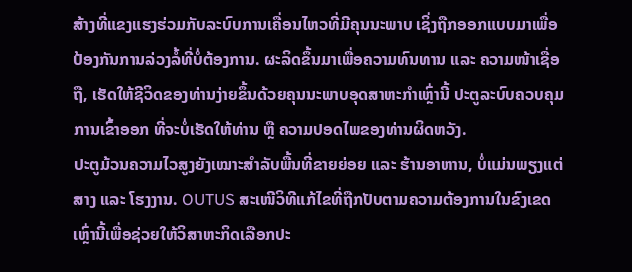ສ້າງທີ່ແຂງແຮງຮ່ວມກັບລະບົບການເຄື່ອນໄຫວທີ່ມີຄຸນນະພາບ ເຊິ່ງຖືກອອກແບບມາເພື່ອປ້ອງກັນການລ່ວງລໍ້ທີ່ບໍ່ຕ້ອງການ. ຜະລິດຂຶ້ນມາເພື່ອຄວາມທົນທານ ແລະ ຄວາມໜ້າເຊື່ອຖື, ເຮັດໃຫ້ຊີວິດຂອງທ່ານງ່າຍຂຶ້ນດ້ວຍຄຸນນະພາບອຸດສາຫະກໍາເຫຼົ່ານີ້ ປະຕູລະບົບຄວບຄຸມການເຂົ້າອອກ ທີ່ຈະບໍ່ເຮັດໃຫ້ທ່ານ ຫຼື ຄວາມປອດໄພຂອງທ່ານຜິດຫວັງ.
ປະຕູມ້ວນຄວາມໄວສູງຍັງເໝາະສຳລັບພື້ນທີ່ຂາຍຍ່ອຍ ແລະ ຮ້ານອາຫານ, ບໍ່ແມ່ນພຽງແຕ່ສາງ ແລະ ໂຮງງານ. OUTUS ສະເໜີວິທີແກ້ໄຂທີ່ຖືກປັບຕາມຄວາມຕ້ອງການໃນຂົງເຂດເຫຼົ່ານີ້ເພື່ອຊ່ວຍໃຫ້ວິສາຫະກິດເລືອກປະ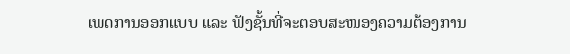ເພດການອອກແບບ ແລະ ຟັງຊັ້ນທີ່ຈະຕອບສະໜອງຄວາມຕ້ອງການ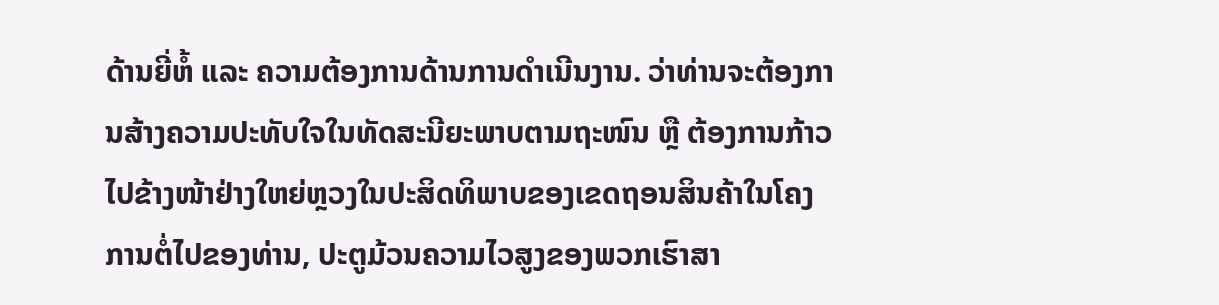ດ້ານຍີ່ຫໍ້ ແລະ ຄວາມຕ້ອງການດ້ານການດຳເນີນງານ. ວ່າທ່ານຈະຕ້ອງການສ້າງຄວາມປະທັບໃຈໃນທັດສະນີຍະພາບຕາມຖະໜົນ ຫຼື ຕ້ອງການກ້າວໄປຂ້າງໜ້າຢ່າງໃຫຍ່ຫຼວງໃນປະສິດທິພາບຂອງເຂດຖອນສິນຄ້າໃນໂຄງການຕໍ່ໄປຂອງທ່ານ, ປະຕູມ້ວນຄວາມໄວສູງຂອງພວກເຮົາສາ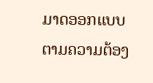ມາດອອກແບບຕາມຄວາມຕ້ອງ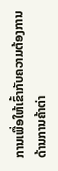ການເພື່ອໃຫ້ເຂົ້າກັບຄວາມຕ້ອງການດ້ານການຄ້າຕ່າ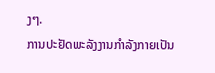ງໆ.
ການປະຢັດພະລັງງານກຳລັງກາຍເປັນ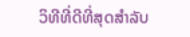ວິທີທີ່ດີທີ່ສຸດສຳລັບ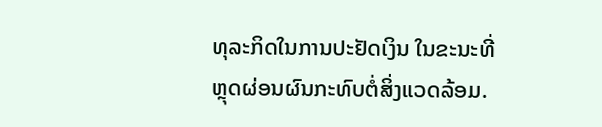ທຸລະກິດໃນການປະຢັດເງິນ ໃນຂະນະທີ່ຫຼຸດຜ່ອນຜົນກະທົບຕໍ່ສິ່ງແວດລ້ອມ.